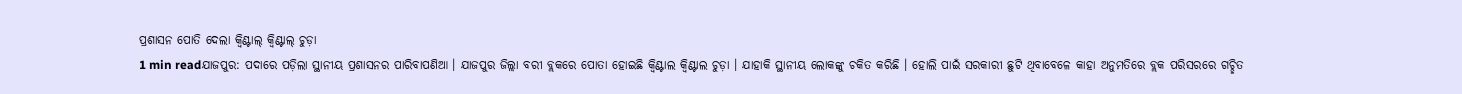ପ୍ରଶାସନ ପୋତି ଦେଲା କ୍ୱିଣ୍ଟାଲ୍ କ୍ୱିଣ୍ଟାଲ୍ ଚୁଡ଼ା
1 min readଯାଜପୁର: ପଦାରେ ପଡ଼ିଲା ସ୍ଥାନୀୟ ପ୍ରଶାସନର ପାରିବାପଣିଆ । ଯାଜପୁର ଜିଲ୍ଲା ବରୀ ବ୍ଲକରେ ପୋତା ହୋଇଛି କ୍ୱିଣ୍ଟାଲ କ୍ୱିଣ୍ଟାଲ ଚୁଡ଼ା । ଯାହାକି ସ୍ଥାନୀୟ ଲୋକଙ୍କୁ ଚକିତ କରିଛି । ହୋଲି ପାଇଁ ସରକାରୀ ଛୁଟି ଥିବାବେଳେ କାହା ଅନୁମତିରେ ବ୍ଲକ ପରିସରରେ ଗଚ୍ଛିତ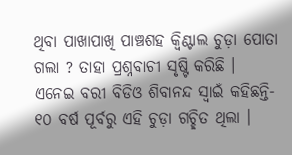ଥିବା ପାଖାପାଖି ପାଞ୍ଚଶହ କ୍ୱିଣ୍ଟାଲ ଚୁଡ଼ା ପୋତା ଗଲା ? ତାହା ପ୍ରଶ୍ନବାଚୀ ସୃଷ୍ଟି କରିଛି ।
ଏନେଇ ବରୀ ବିଡିଓ ଶିବାନନ୍ଦ ସ୍ୱାଇଁ କହିଛନ୍ତି- ୧୦ ବର୍ଷ ପୂର୍ବରୁ ଏହି ଚୁଡ଼ା ଗଚ୍ଛିତ ଥିଲା ।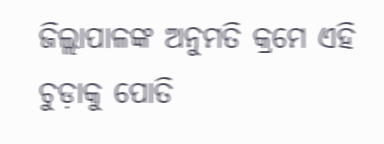ଜିଲ୍ଲାପାଳଙ୍କ ଅନୁମତି କ୍ରମେ ଏହି ଚୁଡ଼ାକୁ ପୋତି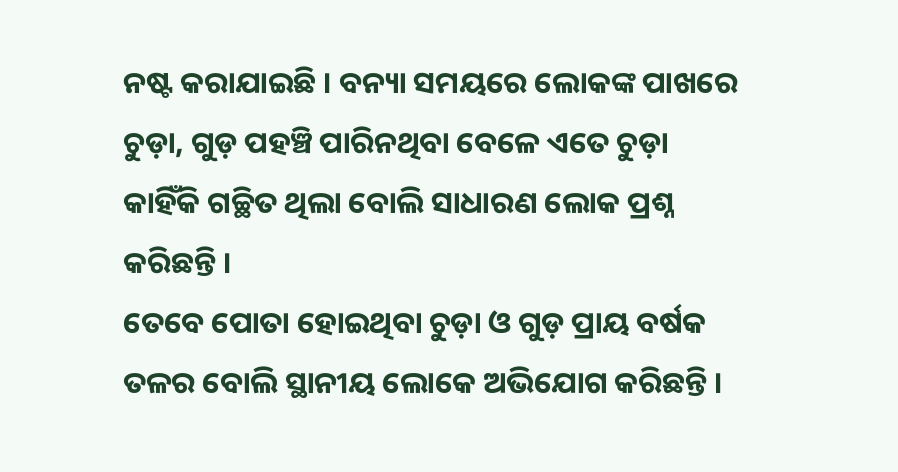ନଷ୍ଟ କରାଯାଇଛି । ବନ୍ୟା ସମୟରେ ଲୋକଙ୍କ ପାଖରେ ଚୁଡ଼ା, ଗୁଡ଼ ପହଞ୍ଚି ପାରିନଥିବା ବେଳେ ଏତେ ଚୁଡ଼ା କାହିଁକି ଗଚ୍ଛିତ ଥିଲା ବୋଲି ସାଧାରଣ ଲୋକ ପ୍ରଶ୍ନ କରିଛନ୍ତି ।
ତେବେ ପୋତା ହୋଇଥିବା ଚୁଡ଼ା ଓ ଗୁଡ଼ ପ୍ରାୟ ବର୍ଷକ ତଳର ବୋଲି ସ୍ଥାନୀୟ ଲୋକେ ଅଭିଯୋଗ କରିଛନ୍ତି ।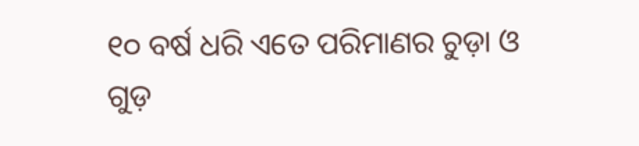୧୦ ବର୍ଷ ଧରି ଏତେ ପରିମାଣର ଚୁଡ଼ା ଓ ଗୁଡ଼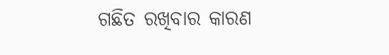ଗଛିତ ରଖିବାର କାରଣ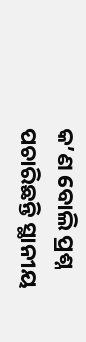କ’ଣ ବୋଲି ପ୍ରଶ୍ନ ପଚାରିଛନ୍ତି ସ୍ଥାନୀୟ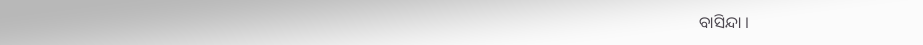ବାସିନ୍ଦା ।